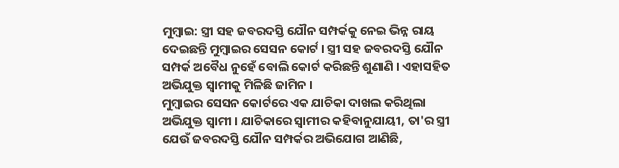ମୁମ୍ବାଇ: ସ୍ତ୍ରୀ ସହ ଜବରଦସ୍ତି ଯୌନ ସମ୍ପର୍କକୁ ନେଇ ଭିନ୍ନ ରାୟ ଦେଇଛନ୍ତି ମୁମ୍ବାଇର ସେସନ କୋର୍ଟ । ସ୍ତ୍ରୀ ସହ ଜବରଦସ୍ତି ଯୌନ ସମ୍ପର୍କ ଅବୈଧ ନୁହେଁ ବୋଲି କୋର୍ଟ କରିଛନ୍ତି ଶୁଣାଣି । ଏହାସହିତ ଅଭିଯୁକ୍ତ ସ୍ବାମୀକୁ ମିଳିଛି ଜାମିନ ।
ମୁମ୍ବାଇର ସେସନ କୋର୍ଟରେ ଏକ ଯାଚିକା ଦାଖଲ କରିଥିଲା ଅଭିଯୁକ୍ତ ସ୍ବାମୀ । ଯାଚିକାରେ ସ୍ବାମୀର କହିବାନୁଯାୟୀ, ତା'ର ସ୍ତ୍ରୀ ଯେଉଁ ଜବରଦସ୍ତି ଯୌନ ସମ୍ପର୍କର ଅଭିଯୋଗ ଆଣିଛି,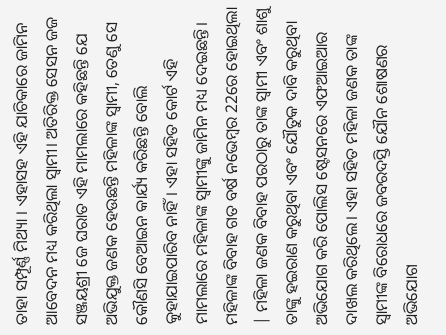ତାହା ସମ୍ପୂର୍ଣ୍ଣ ମିଥ୍ୟା । ଏହାସହ ଏହି ଯାଚିକାରେ ଜାମିନ ଆବେଦନ ମଧ୍ୟ କରିଥିଲା ସ୍ବାମୀ। ଅତିରିକ୍ତ ସେସନ ଜଜ ସଞ୍ଜୟଶ୍ରୀ ଜେ ଘରାତ ଏହି ମାମଲାରେ କହିଛନ୍ତି ଯେ ଅଭିଯୁକ୍ତ ଜଣକ ହେଉଛନ୍ତି ମହିଳାଙ୍କ ସ୍ବାମୀ, ତେଣୁ ସେ କୌଣସି ବେଆଇନ କାର୍ଯ୍ୟ କରିଛନ୍ତି ବୋଲି କୁହାଯାଇପାରିବ ନାହିଁ। ଏହା ସହିତ କୋର୍ଟ ଏହି ମାମଲାରେ ମହିଳାଙ୍କ ସ୍ବାମୀଙ୍କୁ ଜାମିନ ମଧ୍ୟ ଦେଇଛନ୍ତି।
ମହିଳାଙ୍କ ବିବାହ ଗତ ବର୍ଷ ନଭେମ୍ବର 22ରେ ହୋଇଥିଲା | ମହିଳା ଜଣକ ବିବାହ ପରଠାରୁ ତାଙ୍କ ସ୍ବାମୀ ଏବଂ ଶାଶୁ ତାଙ୍କୁ ହଇରାଣ କରୁଥିବା ଏବଂ ଯୌତୁକ ଦାବି କରୁଥିବା ଅଭିଯୋଗ କରି ପୋଲିସ ଷ୍ଟେସନରେ ଏଫଆଇଆର ଦାଖଲ କରିଥିଲେ। ଏହା ସହିତ ମହିଳା ଜଣକ ତାଙ୍କ ସ୍ବାମୀଙ୍କ ବିରୋଧରେ ଜବରଦସ୍ତି ଯୌନ ଶୋଷଣର ଅଭିଯୋଗ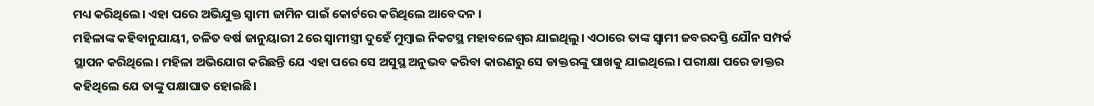ମଧ୍ୟ କରିଥିଲେ। ଏହା ପରେ ଅଭିଯୁକ୍ତ ସ୍ବାମୀ ଜାମିନ ପାଇଁ କୋର୍ଟରେ କରିଥିଲେ ଆବେଦନ ।
ମହିଳାଙ୍କ କହିବାନୁଯାୟୀ, ଚଳିତ ବର୍ଷ ଜାନୁୟାରୀ 2ରେ ସ୍ବାମୀସ୍ତ୍ରୀ ଦୁହେଁ ମୁମ୍ବାଇ ନିକଟସ୍ଥ ମହାବଳେଶ୍ବର ଯାଇଥିଲୁ। ଏଠାରେ ତାଙ୍କ ସ୍ବାମୀ ଜବରଦସ୍ତି ଯୌନ ସମ୍ପର୍କ ସ୍ଥାପନ କରିଥିଲେ। ମହିଳା ଅଭିଯୋଗ କରିଛନ୍ତି ଯେ ଏହା ପରେ ସେ ଅସୁସ୍ଥ ଅନୁଭବ କରିବା କାରଣରୁ ସେ ଡାକ୍ତରଙ୍କୁ ପାଖକୁ ଯାଇଥିଲେ। ପରୀକ୍ଷା ପରେ ଡାକ୍ତର କହିଥିଲେ ଯେ ତାଙ୍କୁ ପକ୍ଷାଘାତ ହୋଇଛି।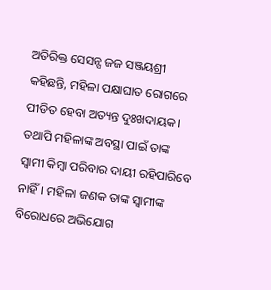ଅତିରିକ୍ତ ସେସନ୍ସ ଜଜ ସଞ୍ଜୟଶ୍ରୀ କହିଛନ୍ତି, ମହିଳା ପକ୍ଷାଘାତ ରୋଗରେ ପୀଡିତ ହେବା ଅତ୍ୟନ୍ତ ଦୁଃଖଦାୟକ। ତଥାପି ମହିଳାଙ୍କ ଅବସ୍ଥା ପାଇଁ ତାଙ୍କ ସ୍ବାମୀ କିମ୍ବା ପରିବାର ଦାୟୀ ରହିପାରିବେ ନାହିଁ। ମହିଳା ଜଣକ ତାଙ୍କ ସ୍ବାମୀଙ୍କ ବିରୋଧରେ ଅଭିଯୋଗ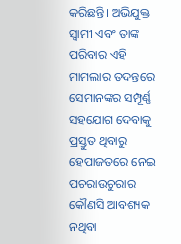କରିଛନ୍ତି। ଅଭିଯୁକ୍ତ ସ୍ବାମୀ ଏବଂ ତାଙ୍କ ପରିବାର ଏହି ମାମଲାର ତଦନ୍ତରେ ସେମାନଙ୍କର ସମ୍ପୂର୍ଣ୍ଣ ସହଯୋଗ ଦେବାକୁ ପ୍ରସ୍ତୁତ ଥିବାରୁ ହେପାଜତରେ ନେଇ ପଚରାଉଚୁରାର କୌଣସି ଆବଶ୍ୟକ ନଥିବା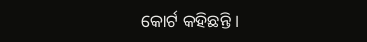କୋର୍ଟ କହିଛନ୍ତି ।